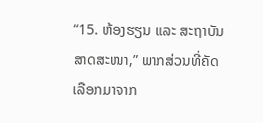“15. ຫ້ອງຮຽນ ແລະ ສະຖາບັນສາດສະໜາ,” ພາກສ່ວນທີ່ຄັດເລືອກມາຈາກ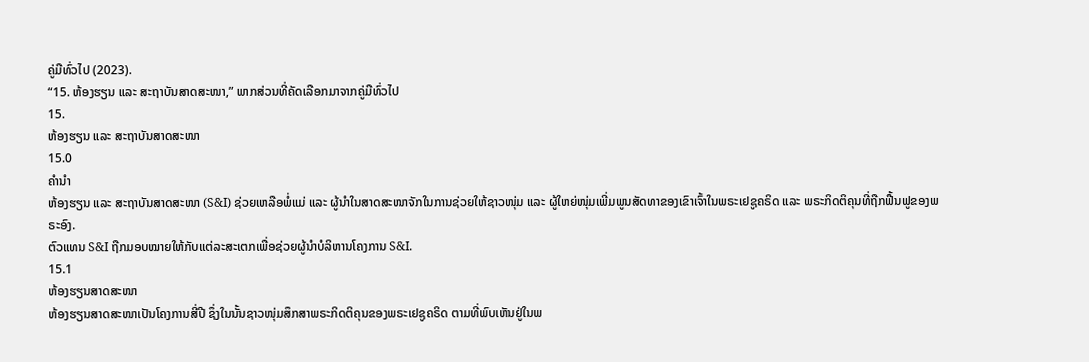ຄູ່ມືທົ່ວໄປ (2023).
“15. ຫ້ອງຮຽນ ແລະ ສະຖາບັນສາດສະໜາ,” ພາກສ່ວນທີ່ຄັດເລືອກມາຈາກຄູ່ມືທົ່ວໄປ
15.
ຫ້ອງຮຽນ ແລະ ສະຖາບັນສາດສະໜາ
15.0
ຄຳນຳ
ຫ້ອງຮຽນ ແລະ ສະຖາບັນສາດສະໜາ (S&I) ຊ່ວຍເຫລືອພໍ່ແມ່ ແລະ ຜູ້ນຳໃນສາດສະໜາຈັກໃນການຊ່ວຍໃຫ້ຊາວໜຸ່ມ ແລະ ຜູ້ໃຫຍ່ໜຸ່ມເພີ່ມພູນສັດທາຂອງເຂົາເຈົ້າໃນພຣະເຢຊູຄຣິດ ແລະ ພຣະກິດຕິຄຸນທີ່ຖືກຟື້ນຟູຂອງພຣະອົງ.
ຕົວແທນ S&I ຖືກມອບໝາຍໃຫ້ກັບແຕ່ລະສະເຕກເພື່ອຊ່ວຍຜູ້ນຳບໍລິຫານໂຄງການ S&I.
15.1
ຫ້ອງຮຽນສາດສະໜາ
ຫ້ອງຮຽນສາດສະໜາເປັນໂຄງການສີ່ປີ ຊຶ່ງໃນນັ້ນຊາວໜຸ່ມສຶກສາພຣະກິດຕິຄຸນຂອງພຣະເຢຊູຄຣິດ ຕາມທີ່ພົບເຫັນຢູ່ໃນພ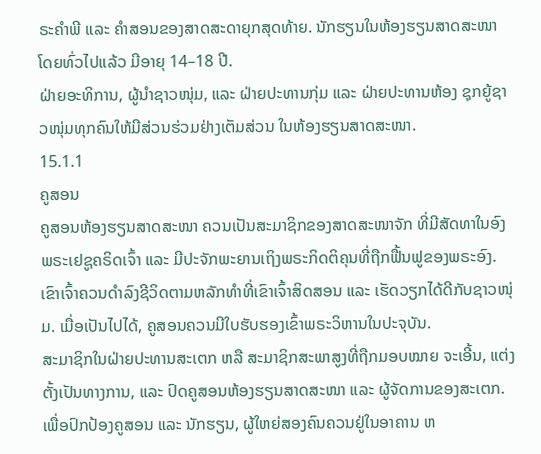ຣະຄຳພີ ແລະ ຄຳສອນຂອງສາດສະດາຍຸກສຸດທ້າຍ. ນັກຮຽນໃນຫ້ອງຮຽນສາດສະໜາ ໂດຍທົ່ວໄປແລ້ວ ມີອາຍຸ 14–18 ປີ.
ຝ່າຍອະທິການ, ຜູ້ນຳຊາວໜຸ່ມ, ແລະ ຝ່າຍປະທານກຸ່ມ ແລະ ຝ່າຍປະທານຫ້ອງ ຊຸກຍູ້ຊາວໜຸ່ມທຸກຄົນໃຫ້ມີສ່ວນຮ່ວມຢ່າງເຕັມສ່ວນ ໃນຫ້ອງຮຽນສາດສະໜາ.
15.1.1
ຄູສອນ
ຄູສອນຫ້ອງຮຽນສາດສະໜາ ຄວນເປັນສະມາຊິກຂອງສາດສະໜາຈັກ ທີ່ມີສັດທາໃນອົງພຣະເຢຊູຄຣິດເຈົ້າ ແລະ ມີປະຈັກພະຍານເຖິງພຣະກິດຕິຄຸນທີ່ຖືກຟື້ນຟູຂອງພຣະອົງ. ເຂົາເຈົ້າຄວນດຳລົງຊີວິດຕາມຫລັກທຳທີ່ເຂົາເຈົ້າສິດສອນ ແລະ ເຮັດວຽກໄດ້ດີກັບຊາວໜຸ່ມ. ເມື່ອເປັນໄປໄດ້, ຄູສອນຄວນມີໃບຮັບຮອງເຂົ້າພຣະວິຫານໃນປະຈຸບັນ.
ສະມາຊິກໃນຝ່າຍປະທານສະເຕກ ຫລື ສະມາຊິກສະພາສູງທີ່ຖືກມອບໝາຍ ຈະເອີ້ນ, ແຕ່ງຕັ້ງເປັນທາງການ, ແລະ ປົດຄູສອນຫ້ອງຮຽນສາດສະໜາ ແລະ ຜູ້ຈັດການຂອງສະເຕກ.
ເພື່ອປົກປ້ອງຄູສອນ ແລະ ນັກຮຽນ, ຜູ້ໃຫຍ່ສອງຄົນຄວນຢູ່ໃນອາຄານ ຫ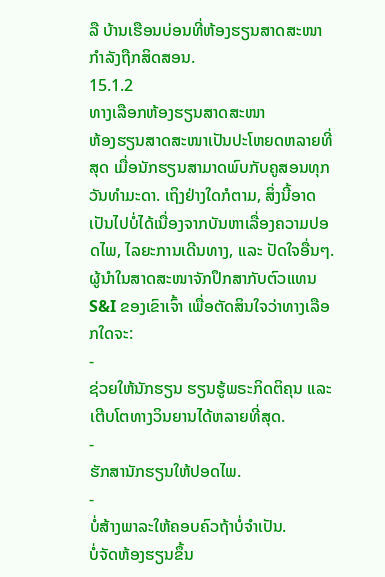ລື ບ້ານເຮືອນບ່ອນທີ່ຫ້ອງຮຽນສາດສະໜາກຳລັງຖືກສິດສອນ.
15.1.2
ທາງເລືອກຫ້ອງຮຽນສາດສະໜາ
ຫ້ອງຮຽນສາດສະໜາເປັນປະໂຫຍດຫລາຍທີ່ສຸດ ເມື່ອນັກຮຽນສາມາດພົບກັບຄູສອນທຸກວັນທຳມະດາ. ເຖິງຢ່າງໃດກໍຕາມ, ສິ່ງນີ້ອາດເປັນໄປບໍ່ໄດ້ເນື່ອງຈາກບັນຫາເລື່ອງຄວາມປອດໄພ, ໄລຍະການເດີນທາງ, ແລະ ປັດໃຈອື່ນໆ.
ຜູ້ນຳໃນສາດສະໜາຈັກປຶກສາກັບຕົວແທນ S&I ຂອງເຂົາເຈົ້າ ເພື່ອຕັດສິນໃຈວ່າທາງເລືອກໃດຈະ:
-
ຊ່ວຍໃຫ້ນັກຮຽນ ຮຽນຮູ້ພຣະກິດຕິຄຸນ ແລະ ເຕີບໂຕທາງວິນຍານໄດ້ຫລາຍທີ່ສຸດ.
-
ຮັກສານັກຮຽນໃຫ້ປອດໄພ.
-
ບໍ່ສ້າງພາລະໃຫ້ຄອບຄົວຖ້າບໍ່ຈຳເປັນ.
ບໍ່ຈັດຫ້ອງຮຽນຂຶ້ນ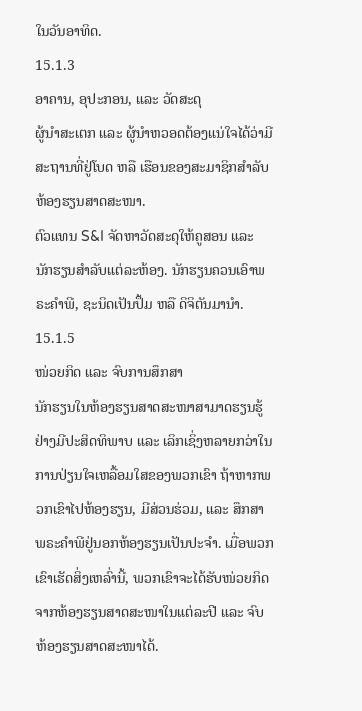ໃນວັນອາທິດ.
15.1.3
ອາຄານ, ອຸປະກອນ, ແລະ ວັດສະດຸ
ຜູ້ນຳສະເຕກ ແລະ ຜູ້ນຳຫວອດຕ້ອງແນ່ໃຈໄດ້ວ່າມີສະຖານທີ່ຢູ່ໂບດ ຫລື ເຮືອນຂອງສະມາຊິກສຳລັບຫ້ອງຮຽນສາດສະໜາ.
ຕົວແທນ S&I ຈັດຫາວັດສະດຸໃຫ້ຄູສອນ ແລະ ນັກຮຽນສຳລັບແຕ່ລະຫ້ອງ. ນັກຮຽນຄວນເອົາພຣະຄຳພີ, ຊະນິດເປັນປຶ້ມ ຫລື ດິຈິຕັນມານຳ.
15.1.5
ໜ່ວຍກິດ ແລະ ຈົບການສຶກສາ
ນັກຮຽນໃນຫ້ອງຮຽນສາດສະໜາສາມາດຮຽນຮູ້ຢ່າງມີປະສິດທິພາບ ແລະ ເລິກເຊິ່ງຫລາຍກວ່າໃນການປ່ຽນໃຈເຫລື້ອມໃສຂອງພວກເຂົາ ຖ້າຫາກພວກເຂົາໄປຫ້ອງຮຽນ, ມີສ່ວນຮ່ວມ, ແລະ ສຶກສາພຣະຄຳພີຢູ່ນອກຫ້ອງຮຽນເປັນປະຈຳ. ເມື່ອພວກເຂົາເຮັດສິ່ງເຫລົ່ານີ້, ພວກເຂົາຈະໄດ້ຮັບໜ່ວຍກິດຈາກຫ້ອງຮຽນສາດສະໜາໃນແຕ່ລະປີ ແລະ ຈົບຫ້ອງຮຽນສາດສະໜາໄດ້.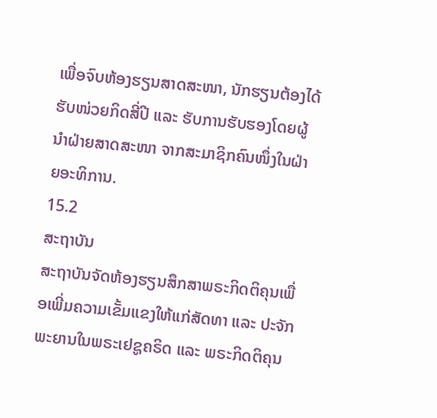ເພື່ອຈົບຫ້ອງຮຽນສາດສະໜາ, ນັກຮຽນຕ້ອງໄດ້ຮັບໜ່ວຍກິດສີ່ປີ ແລະ ຮັບການຮັບຮອງໂດຍຜູ້ນຳຝ່າຍສາດສະໜາ ຈາກສະມາຊິກຄົນໜຶ່ງໃນຝ່າຍອະທິການ.
15.2
ສະຖາບັນ
ສະຖາບັນຈັດຫ້ອງຮຽນສຶກສາພຣະກິດຕິຄຸນເພື່ອເພີ່ມຄວາມເຂັ້ມແຂງໃຫ້ແກ່ສັດທາ ແລະ ປະຈັກພະຍານໃນພຣະເຢຊູຄຣິດ ແລະ ພຣະກິດຕິຄຸນ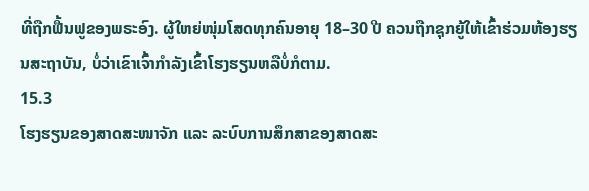ທີ່ຖືກຟື້ນຟູຂອງພຣະອົງ. ຜູ້ໃຫຍ່ໜຸ່ມໂສດທຸກຄົນອາຍຸ 18–30 ປີ ຄວນຖືກຊຸກຍູ້ໃຫ້ເຂົ້າຮ່ວມຫ້ອງຮຽນສະຖາບັນ, ບໍ່ວ່າເຂົາເຈົ້າກຳລັງເຂົ້າໂຮງຮຽນຫລືບໍ່ກໍຕາມ.
15.3
ໂຮງຮຽນຂອງສາດສະໜາຈັກ ແລະ ລະບົບການສຶກສາຂອງສາດສະ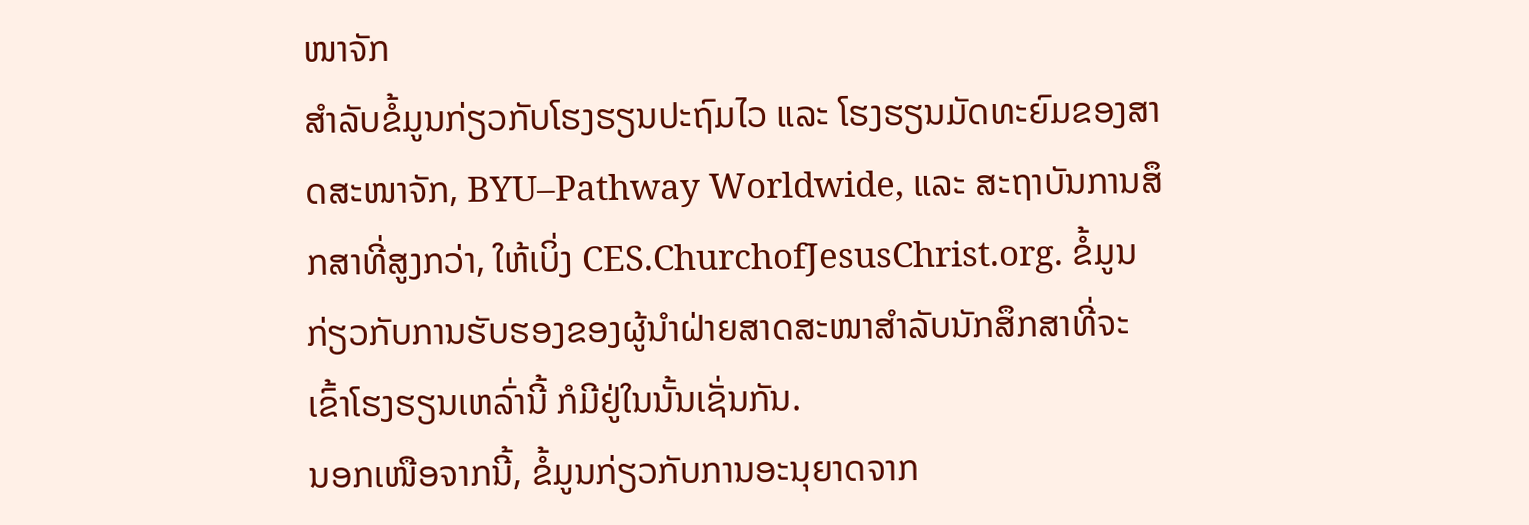ໜາຈັກ
ສຳລັບຂໍ້ມູນກ່ຽວກັບໂຮງຮຽນປະຖົມໄວ ແລະ ໂຮງຮຽນມັດທະຍົມຂອງສາດສະໜາຈັກ, BYU–Pathway Worldwide, ແລະ ສະຖາບັນການສຶກສາທີ່ສູງກວ່າ, ໃຫ້ເບິ່ງ CES.ChurchofJesusChrist.org. ຂໍ້ມູນກ່ຽວກັບການຮັບຮອງຂອງຜູ້ນຳຝ່າຍສາດສະໜາສຳລັບນັກສຶກສາທີ່ຈະເຂົ້າໂຮງຮຽນເຫລົ່ານີ້ ກໍມີຢູ່ໃນນັ້ນເຊັ່ນກັນ.
ນອກເໜືອຈາກນີ້, ຂໍ້ມູນກ່ຽວກັບການອະນຸຍາດຈາກ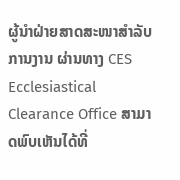ຜູ້ນຳຝ່າຍສາດສະໜາສຳລັບການງານ ຜ່ານທາງ CES Ecclesiastical Clearance Office ສາມາດພົບເຫັນໄດ້ທີ່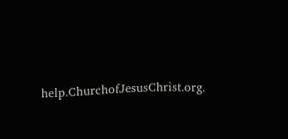help.ChurchofJesusChrist.org.